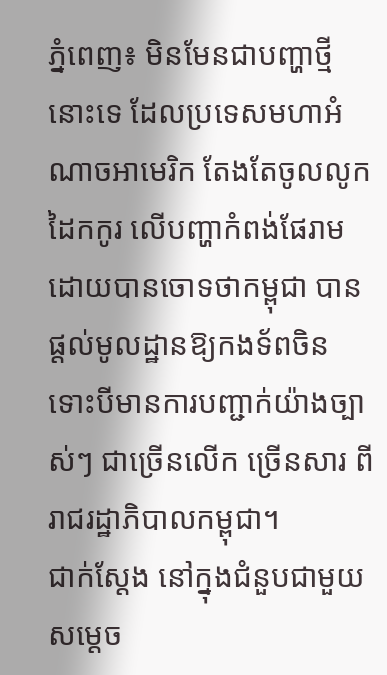ភ្នំពេញ៖ មិនមែនជាបញ្ហាថ្មីនោះទេ ដែលប្រទេសមហាអំណាចអាមេរិក តែងតែចូលលូកដៃកកូរ លើបញ្ហាកំពង់ផែរាម ដោយបានចោទថាកម្ពុជា បានផ្ដល់មូលដ្ឋានឱ្យកងទ័ពចិន ទោះបីមានការបញ្ជាក់យ៉ាងច្បាស់ៗ ជាច្រើនលើក ច្រើនសារ ពីរាជរដ្ឋាភិបាលកម្ពុជា។
ជាក់ស្ដែង នៅក្នុងជំនួបជាមួយ សម្ដេច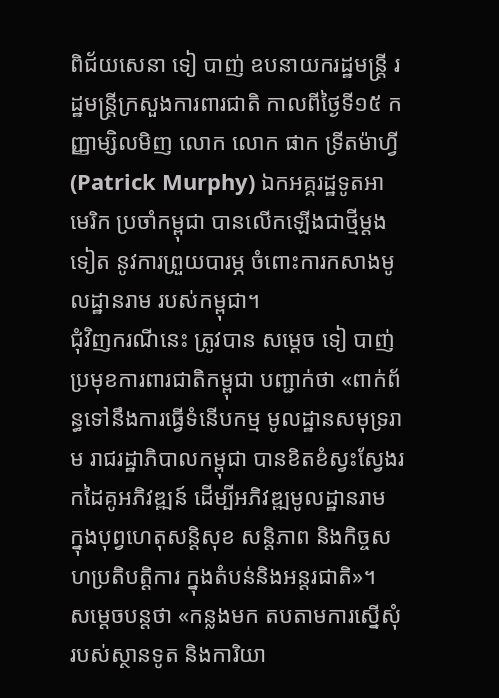ពិជ័យសេនា ទៀ បាញ់ ឧបនាយករដ្ឋមន្រ្តី រដ្ឋមន្រ្តីក្រសួងការពារជាតិ កាលពីថ្ងៃទី១៥ កញ្ញាម្សិលមិញ លោក លោក ផាក ទ្រីតម៉ាហ្វី (Patrick Murphy) ឯកអគ្គរដ្ឋទូតអាមេរិក ប្រចាំកម្ពុជា បានលើកឡើងជាថ្មីម្ដងទៀត នូវការព្រួយបារម្ភ ចំពោះការកសាងមូលដ្ឋានរាម របស់កម្ពុជា។
ជុំវិញករណីនេះ ត្រូវបាន សម្ដេច ទៀ បាញ់ ប្រមុខការពារជាតិកម្ពុជា បញ្ជាក់ថា «ពាក់ព័ន្ធទៅនឹងការធ្វើទំនើបកម្ម មូលដ្ឋានសមុទ្ររាម រាជរដ្ឋាភិបាលកម្ពុជា បានខិតខំស្វះស្វែងរកដៃគូអភិវឌ្ឍន៍ ដើម្បីអភិវឌ្ឍមូលដ្ឋានរាម ក្នុងបុព្វហេតុសន្តិសុខ សន្តិភាព និងកិច្ចសហប្រតិបត្តិការ ក្នុងតំបន់និងអន្តរជាតិ»។
សម្ដេចបន្តថា «កន្លងមក តបតាមការស្នើសុំ របស់ស្ថានទូត និងការិយា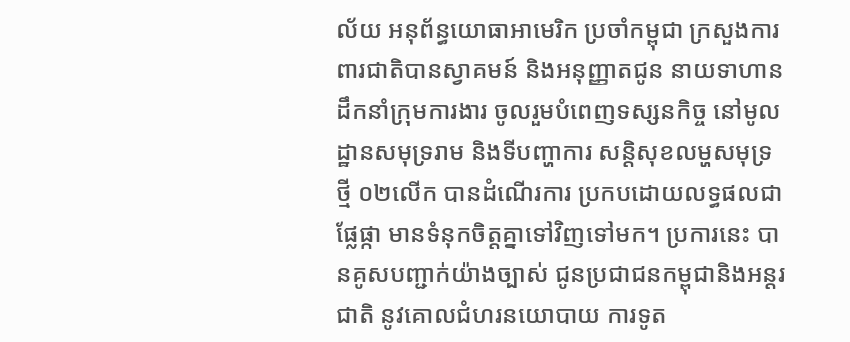ល័យ អនុព័ន្ធយោធាអាមេរិក ប្រចាំកម្ពុជា ក្រសួងការពារជាតិបានស្វាគមន៍ និងអនុញ្ញាតជូន នាយទាហាន ដឹកនាំក្រុមការងារ ចូលរួមបំពេញទស្សនកិច្ច នៅមូលដ្ឋានសមុទ្ររាម និងទីបញ្ហាការ សន្តិសុខលម្ហសមុទ្រថ្មី ០២លើក បានដំណើរការ ប្រកបដោយលទ្ធផលជាផ្លែផ្កា មានទំនុកចិត្តគ្នាទៅវិញទៅមក។ ប្រការនេះ បានគូសបញ្ជាក់យ៉ាងច្បាស់ ជូនប្រជាជនកម្ពុជានិងអន្តរជាតិ នូវគោលជំហរនយោបាយ ការទូត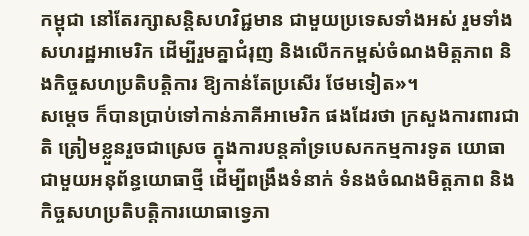កម្ពុជា នៅតែរក្សាសន្តិសហវិជ្ជមាន ជាមួយប្រទេសទាំងអស់ រួមទាំងសហរដ្ឋអាមេរិក ដើម្បីរួមគ្នាជំរុញ និងលើកកម្ពស់ចំណងមិត្តភាព និងកិច្ចសហប្រតិបត្តិការ ឱ្យកាន់តែប្រសើរ ថែមទៀត»។
សម្ដេច ក៏បានប្រាប់ទៅកាន់ភាគីអាមេរិក ផងដែរថា ក្រសួងការពារជាតិ ត្រៀមខ្លួនរួចជាស្រេច ក្នុងការបន្តគាំទ្របេសកកម្មការទូត យោធាជាមួយអនុព័ន្ធយោធាថ្មី ដើម្បីពង្រឹងទំនាក់ ទំនងចំណងមិត្តភាព និងកិច្ចសហប្រតិបត្តិការយោធាទ្វេភា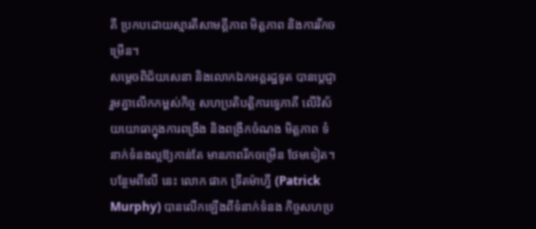គី ប្រកបដោយស្មារតីសាមគ្គីភាព មិត្តភាព និងការរីកចម្រើន។
សម្តេចពិជ័យសេនា និងលោកឯកអគ្គរដ្ឋទូត បានប្តេជ្ញារួមគ្នាលើកកម្ពស់កិច្ច សហប្រតិបត្តិការទ្វេភាគី លើវិស័យយោធាក្នុងការពង្រឹង និងពង្រីកចំណង មិត្តភាព ទំនាក់ទំនងល្អឱ្យកាន់តែ មានភាពរីកចម្រើន ថែមទៀត។
បន្ថែមពីលើ នេះ លោក ផាក ទ្រីតម៉ាហ្វី (Patrick Murphy) បានលើកឡើងពីទំនាក់ទំនង កិច្ចសហប្រ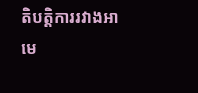តិបត្តិការរវាងអាមេ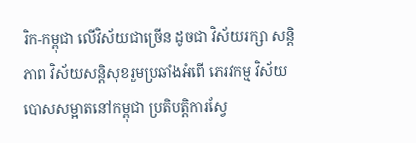រិក-កម្ពុជា លើវិស័យជាច្រើន ដូចជា វិស័យរក្សា សន្តិភាព វិស័យសន្តិសុខរួមប្រឆាំងអំពើ ភេរវកម្ម វិស័យបោសសម្អាតនៅកម្ពុជា ប្រតិបត្តិការស្វែ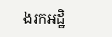ងរកអដ្ឋិ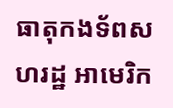ធាតុកងទ័ពសហរដ្ឋ អាមេរិក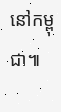នៅកម្ពុជា៕